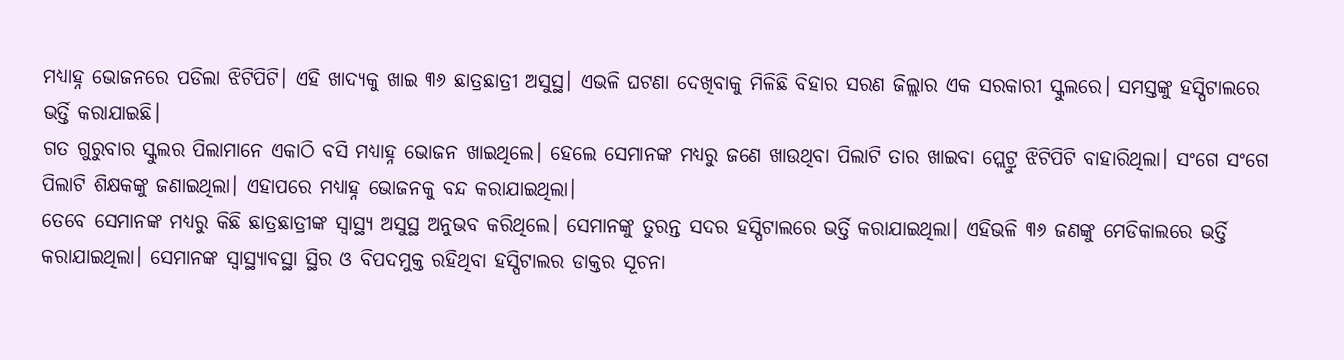ମଧ୍ୟାହ୍ନ ଭୋଜନରେ ପଡିଲା ଝିଟିପିଟି। ଏହି ଖାଦ୍ୟକୁ ଖାଇ ୩୬ ଛାତ୍ରଛାତ୍ରୀ ଅସୁସ୍ଥ। ଏଭଳି ଘଟଣା ଦେଖିବାକୁ ମିଳିଛି ବିହାର ସରଣ ଜିଲ୍ଲାର ଏକ ସରକାରୀ ସ୍କୁଲରେ। ସମସ୍ତଙ୍କୁ ହସ୍ପିଟାଲରେ ଭର୍ତ୍ତି କରାଯାଇଛି।
ଗତ ଗୁରୁବାର ସ୍କୁଲର ପିଲାମାନେ ଏକାଠି ବସି ମଧ୍ୟାହ୍ନ ଭୋଜନ ଖାଇଥିଲେ। ହେଲେ ସେମାନଙ୍କ ମଧ୍ୟରୁ ଜଣେ ଖାଉଥିବା ପିଲାଟି ତାର ଖାଇବା ପ୍ଲେଟ୍ରୁ ଝିଟିପିଟି ବାହାରିଥିଲା। ସଂଗେ ସଂଗେ ପିଲାଟି ଶିକ୍ଷକଙ୍କୁ ଜଣାଇଥିଲା। ଏହାପରେ ମଧ୍ୟାହ୍ନ ଭୋଜନକୁ ବନ୍ଦ କରାଯାଇଥିଲା।
ତେବେ ସେମାନଙ୍କ ମଧ୍ୟରୁ କିଛି ଛାତ୍ରଛାତ୍ରୀଙ୍କ ସ୍ୱାସ୍ଥ୍ୟ ଅସୁସ୍ଥ ଅନୁଭବ କରିଥିଲେ। ସେମାନଙ୍କୁ ତୁରନ୍ତ ସଦର ହସ୍ପିଟାଲରେ ଭର୍ତ୍ତି କରାଯାଇଥିଲା। ଏହିଭଳି ୩୬ ଜଣଙ୍କୁ ମେଡିକାଲରେ ଭର୍ତ୍ତି କରାଯାଇଥିଲା। ସେମାନଙ୍କ ସ୍ୱାସ୍ଥ୍ୟାବସ୍ଥା ସ୍ଥିର ଓ ବିପଦମୁକ୍ତ ରହିଥିବା ହସ୍ପିଟାଲର ଡାକ୍ତର ସୂଚନା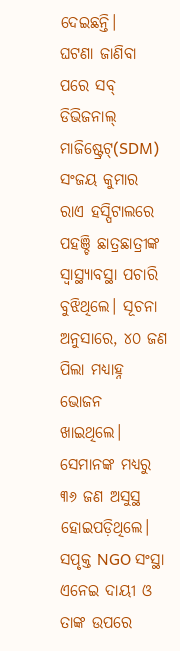ଦେଇଛନ୍ତି।
ଘଟଣା ଜାଣିବା ପରେ ସବ୍ ଡିଭିଜନାଲ୍ ମାଜିଷ୍ଟ୍ରେଟ୍(SDM) ସଂଜୟ କୁମାର ରାଏ ହସ୍ପିଟାଲରେ ପହଞ୍ଚି ଛାତ୍ରଛାତ୍ରୀଙ୍କ ସ୍ୱାସ୍ଥ୍ୟାବସ୍ଥା ପଚାରି ବୁଝିଥିଲେ। ସୂଚନା ଅନୁସାରେ, ୪୦ ଜଣ ପିଲା ମଧ୍ୟାହ୍ନ ଭୋଜନ ଖାଇଥିଲେ। ସେମାନଙ୍କ ମଧ୍ୟରୁ ୩୬ ଜଣ ଅସୁସ୍ଥ ହୋଇପଡ଼ିଥିଲେ। ସପୃକ୍ତ NGO ସଂସ୍ଥା ଏନେଇ ଦାୟୀ ଓ ତାଙ୍କ ଉପରେ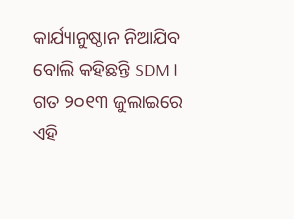କାର୍ଯ୍ୟାନୁଷ୍ଠାନ ନିଆଯିବ ବୋଲି କହିଛନ୍ତି SDM।
ଗତ ୨୦୧୩ ଜୁଲାଇରେ ଏହି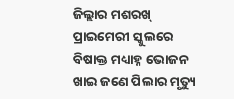ଜିଲ୍ଲାର ମଶରଖ୍ ପ୍ରାଇମେରୀ ସ୍କୁଲରେ ବିଷାକ୍ତ ମଧ୍ୟାହ୍ନ ଭୋଜନ ଖାଇ ଜଣେ ପିଲାର ମୃତ୍ୟୁ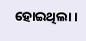ହୋଇଥିଲା।